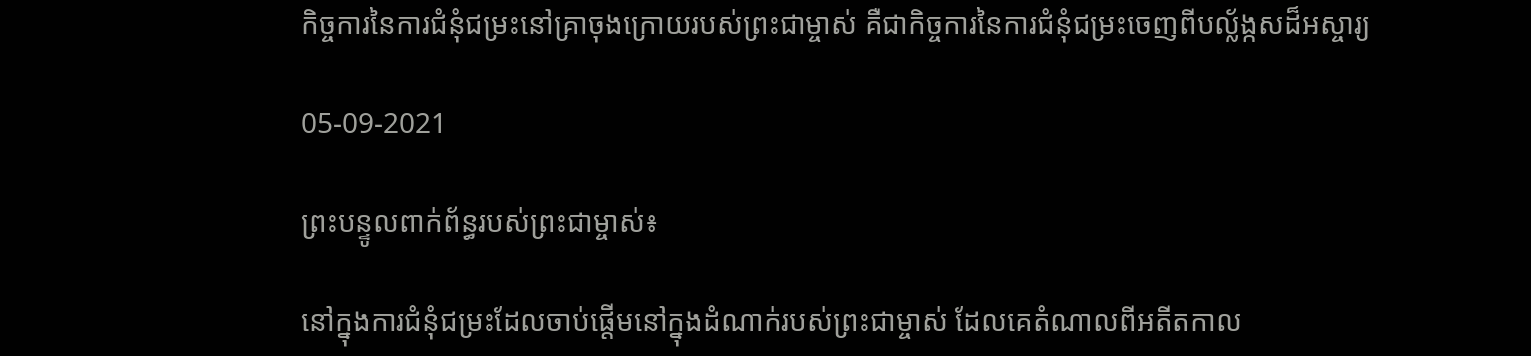កិច្ចការនៃការជំនុំជម្រះនៅគ្រាចុងក្រោយរបស់ព្រះជាម្ចាស់ គឺជាកិច្ចការនៃការជំនុំជម្រះចេញពីបល្ល័ង្កសដ៏អស្ចារ្យ

05-09-2021

ព្រះបន្ទូលពាក់ព័ន្ធរបស់ព្រះជាម្ចាស់៖

នៅក្នុងការជំនុំជម្រះដែលចាប់ផ្ដើមនៅក្នុងដំណាក់របស់ព្រះជាម្ចាស់ ដែលគេតំណាលពីអតីតកាល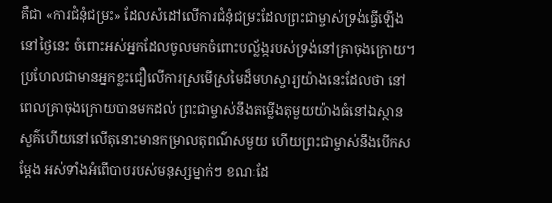គឺជា «ការជំនុំជម្រះ» ដែលសំដៅលើការជំនុំជម្រះដែលព្រះជាម្ចាស់ទ្រង់ធ្វើឡើងនៅថ្ងៃនេះ ចំពោះអស់អ្នកដែលចូលមកចំពោះបល្ល័ង្ករបស់ទ្រង់នៅគ្រាចុងក្រោយ។ ប្រហែលជាមានអ្នកខ្លះជឿលើការស្រមើស្រមៃដ៏មហស្ចារ្យយ៉ាងនេះដែលថា នៅ ពេលគ្រាចុងក្រោយបានមកដល់ ព្រះជាម្ចាស់នឹងតម្លើងតុមួយយ៉ាងធំនៅឯស្ថានសួគ៌ហើយនៅលើតុនោះមានកម្រាលតុពណ៌សមួយ ហើយព្រះជាម្ចាស់នឹងបើកសម្ដែង អស់ទាំងអំពើបាបរបស់មនុស្សម្នាក់ៗ ខណៈដែ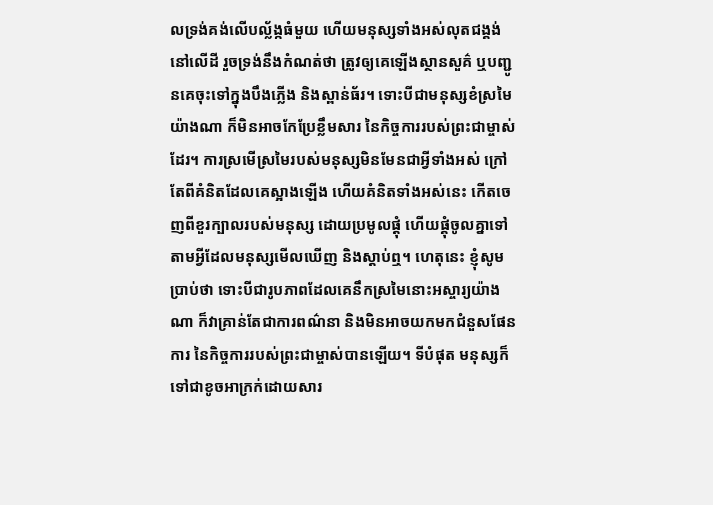លទ្រង់គង់លើបល្ល័ង្កធំមួយ ហើយមនុស្សទាំងអស់លុតជង្គង់នៅលើដី រួចទ្រង់នឹងកំណត់ថា ត្រូវឲ្យគេឡើងស្ថានសួគ៌ ឬបញ្ជូនគេចុះទៅក្នុងបឹងភ្លើង និងស្ពាន់ធ័រ។ ទោះបីជាមនុស្សខំស្រមៃយ៉ាងណា ក៏មិនអាចកែប្រែខ្លឹមសារ នៃកិច្ចការរបស់ព្រះជាម្ចាស់ ដែរ។ ការស្រមើស្រមៃរបស់មនុស្សមិនមែនជាអ្វីទាំងអស់ ក្រៅតែពីគំនិតដែលគេស្អាងឡើង ហើយគំនិតទាំងឣស់នេះ កើតចេញពីខួរក្បាលរបស់មនុស្ស ដោយប្រមូលផ្ដុំ ហើយផ្គុំចូលគ្នាទៅតាមអ្វីដែលមនុស្សមើលឃើញ និងស្ដាប់ឮ។ ហេតុនេះ ខ្ញុំសូមប្រាប់ថា ទោះបីជារូបភាពដែលគេនឹកស្រមៃនោះអស្ចារ្យយ៉ាងណា ក៏វាគ្រាន់តែជាការពណ៌នា និងមិនអាចយកមកជំនួសផែនការ នៃកិច្ចការរបស់ព្រះជាម្ចាស់បានឡើយ។ ទីបំផុត មនុស្សក៏ទៅជាខូចឣាក្រក់ដោយសារ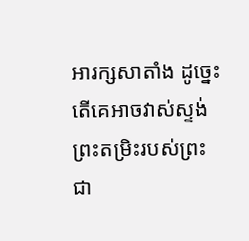អារក្សសាតាំង ដូច្នេះ តើគេឣាចវាស់ស្ទង់ព្រះតម្រិះរបស់ព្រះជា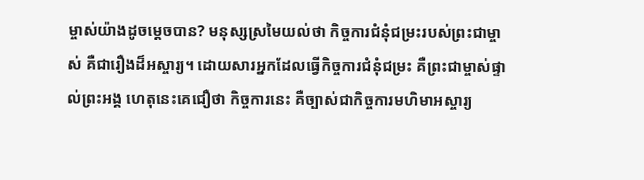ម្ចាស់យ៉ាងដូចម្ដេចបាន? មនុស្សស្រមៃយល់ថា កិច្ចការជំនុំជម្រះរបស់ព្រះជាម្ចាស់ គឺជារឿងដ៏ឣស្ចារ្យ។ ដោយសារឣ្នកដែលធ្វើកិច្ចការជំនុំជម្រះ គឺព្រះជាម្ចាស់ផ្ទាល់ព្រះឣង្គ ហេតុនេះគេជឿថា កិច្ចការនេះ គឺច្បាស់ជាកិច្ចការមហិមាឣស្ចារ្យ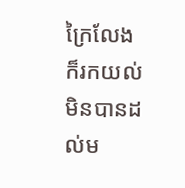ក្រៃលែង ក៏រកយល់មិនបានដល់ម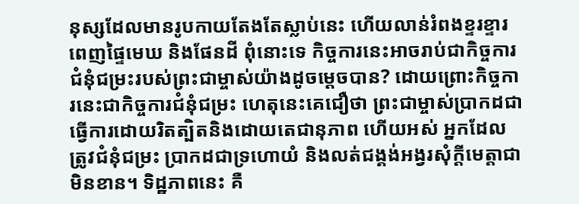នុស្សដែលមានរូបកាយតែងតែស្លាប់នេះ ហើយលាន់រំពងខ្ទរខ្ទារពេញផ្ទៃមេឃ និងផែនដី ពុំនោះទេ កិច្ចការនេះអាចរាប់ជាកិច្ចការជំនុំជម្រះរបស់ព្រះជាម្ចាស់យ៉ាងដូចម្ដេចបាន? ដោយព្រោះកិច្ចការនេះជាកិច្ចការជំនុំជម្រះ ហេតុនេះគេជឿថា ព្រះជាម្ចាស់ប្រាកដជាធ្វើការដោយរិតត្បិតនិងដោយតេជានុភាព ហើយឣស់ ឣ្នកដែលត្រូវជំនុំជម្រះ ប្រាកដជាទ្រហោយំ និងលត់ជង្គង់ឣង្វរសុំក្ដីមេត្តាជាមិនខាន។ ទិដ្ឋភាពនេះ គឺ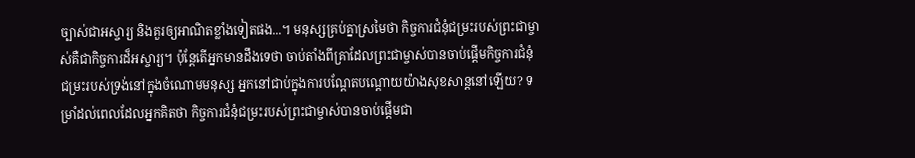ច្បាស់ជាឣស្ចារ្យ និងគួរឲ្យឣាណិតខ្លាំងទៀតផង...។ មនុស្សគ្រប់គ្នាស្រមៃថា កិច្ចការជំនុំជម្រះរបស់ព្រះជាម្ចាស់គឺជាកិច្ចការដ៏អស្ចារ្យ។ ប៉ុន្ដែតើឣ្នកមានដឹងទេថា ចាប់តាំងពីគ្រាដែលព្រះជាម្ចាស់បានចាប់ផ្ដើមកិច្ចការជំនុំជម្រះរបស់ទ្រង់នៅក្នុងចំណោមមនុស្ស ឣ្នកនៅជាប់ក្នុងការបណ្ដែតបណ្ដោយយ៉ាងសុខសាន្តនៅឡើយ? ទម្រាំដល់ពេលដែលឣ្នកគិតថា កិច្ចការជំនុំជម្រះរបស់ព្រះជាម្ចាស់បានចាប់ផ្ដើមជា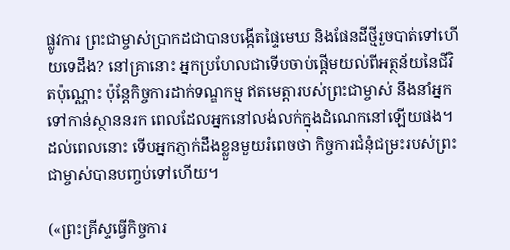ផ្លូវការ ព្រះជាម្ចាស់ប្រាកដជាបានបង្កើតផ្ទៃមេឃ និងផែនដីថ្មីរួចបាត់ទៅហើយទេដឹង? នៅគ្រានោះ ឣ្នកប្រហែលជាទើបចាប់ផ្ដើមយល់ពីឣត្ថន័យនៃជីវិតប៉ុណ្ណោះ ប៉ុន្តែកិច្ចការដាក់ទណ្ឌកម្ម ឥតមេត្តារបស់ព្រះជាម្ចាស់ នឹងនាំឣ្នកទៅកាន់ស្ថាននរក ពេលដែលឣ្នកនៅលង់លក់ក្នុងដំណេកនៅឡើយផង។ ដល់ពេលនោះ ទើបឣ្នកភ្ញាក់ដឹងខ្លួនមួយរំពេចថា កិច្ចការជំនុំជម្រះរបស់ព្រះជាម្ចាស់បានបញ្ចប់ទៅហើយ។

(«ព្រះគ្រីស្ទធ្វើកិច្ចការ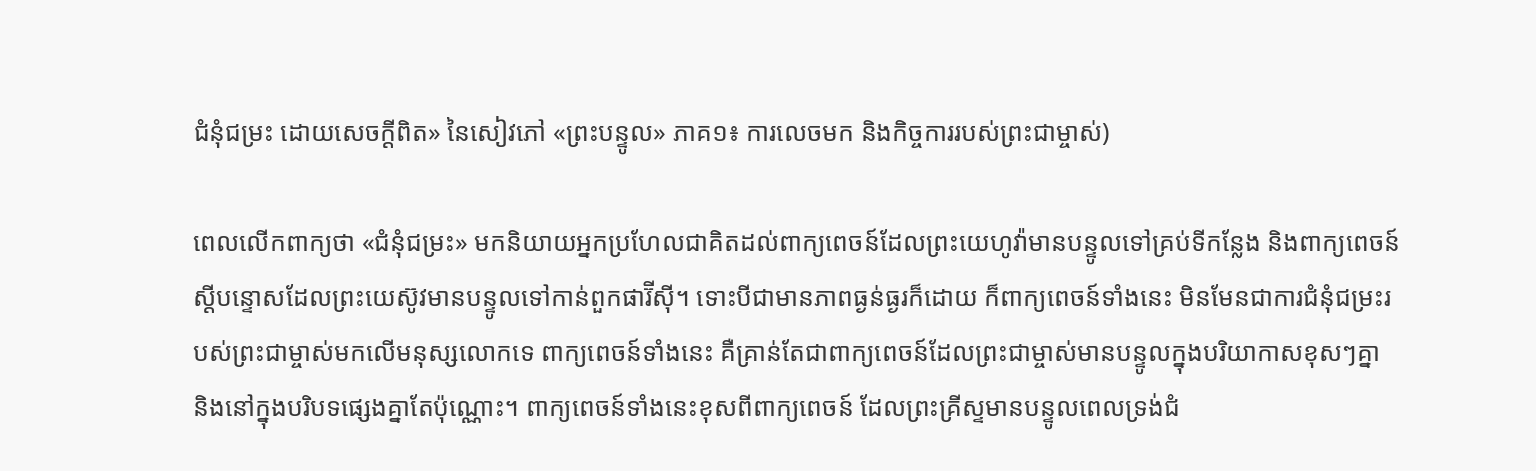ជំនុំជម្រះ ដោយសេចក្ដីពិត» នៃសៀវភៅ «ព្រះបន្ទូល» ភាគ១៖ ការលេចមក និងកិច្ចការរបស់ព្រះជាម្ចាស់)

ពេលលើកពាក្យថា «ជំនុំជម្រះ» មកនិយាយអ្នកប្រហែលជាគិតដល់ពាក្យពេចន៍ដែលព្រះយេហូវ៉ាមានបន្ទូលទៅគ្រប់ទីកន្លែង និងពាក្យពេចន៍ស្ដីបន្ទោសដែលព្រះយេស៊ូវមានបន្ទូលទៅកាន់ពួកផារ៊ីស៊ី។ ទោះបីជាមានភាពធ្ងន់ធ្ងរក៏ដោយ ក៏ពាក្យពេចន៍ទាំងនេះ មិនមែនជាការជំនុំជម្រះរបស់ព្រះជាម្ចាស់មកលើមនុស្សលោកទេ ពាក្យពេចន៍ទាំងនេះ គឺគ្រាន់តែជាពាក្យពេចន៍ដែលព្រះជាម្ចាស់មានបន្ទូលក្នុងបរិយាកាសខុសៗគ្នា និងនៅក្នុងបរិបទផ្សេងគ្នាតែប៉ុណ្ណោះ។ ពាក្យពេចន៍ទាំងនេះខុសពីពាក្យពេចន៍ ដែលព្រះគ្រីស្ទមានបន្ទូលពេលទ្រង់ជំ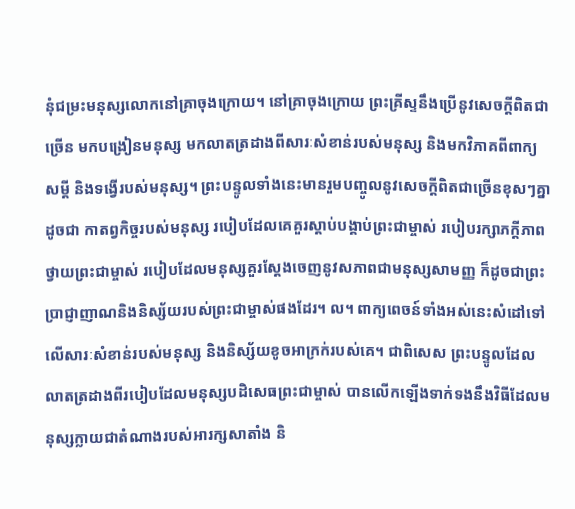នុំជម្រះមនុស្សលោកនៅគ្រាចុងក្រោយ។ នៅគ្រាចុងក្រោយ ព្រះគ្រីស្ទនឹងប្រើនូវសេចក្ដីពិតជាច្រើន មកបង្រៀនមនុស្ស មកលាតត្រដាងពីសារៈសំខាន់របស់មនុស្ស និងមកវិភាគពីពាក្យសម្ដី និងទង្វើរបស់មនុស្ស។ ព្រះបន្ទូលទាំងនេះមានរួមបញ្ចូលនូវសេចក្ដីពិតជាច្រើនខុសៗគ្នា ដូចជា កាតព្វកិច្ចរបស់មនុស្ស របៀបដែលគេគួរស្ដាប់បង្គាប់ព្រះជាម្ចាស់ របៀបរក្សាភក្ដីភាពថ្វាយព្រះជាម្ចាស់ របៀបដែលមនុស្សគួរស្ដែងចេញនូវសភាពជាមនុស្សសាមញ្ញ ក៏ដូចជាព្រះប្រាជ្ញាញាណនិងនិស្ស័យរបស់ព្រះជាម្ចាស់ផងដែរ។ ល។ ពាក្យពេចន៍ទាំងអស់នេះសំដៅទៅលើសារៈសំខាន់របស់មនុស្ស និងនិស្ស័យខូចអាក្រក់របស់គេ។ ជាពិសេស ព្រះបន្ទូលដែលលាតត្រដាងពីរបៀបដែលមនុស្សបដិសេធព្រះជាម្ចាស់ បានលើកឡើងទាក់ទងនឹងវិធីដែលមនុស្សក្លាយជាតំណាងរបស់អារក្សសាតាំង និ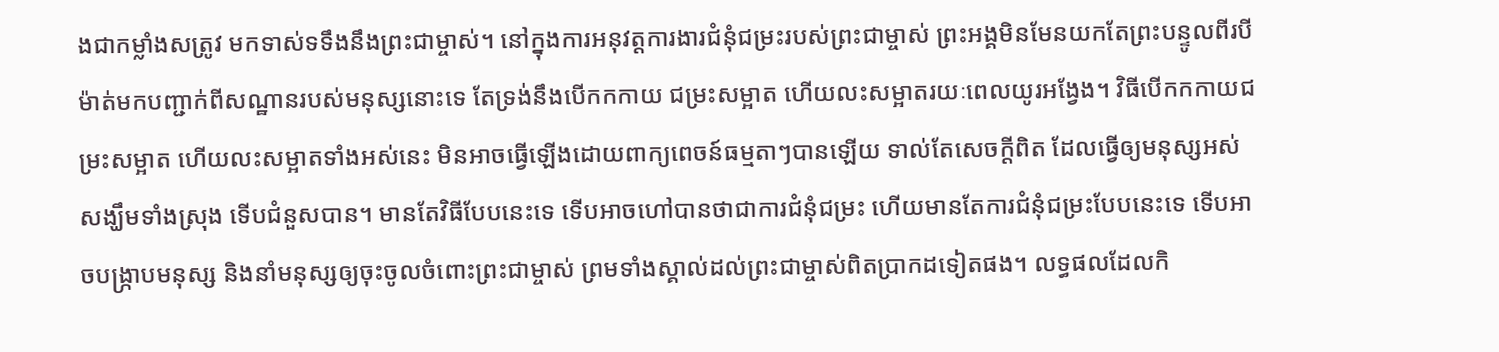ងជាកម្លាំងសត្រូវ មកទាស់ទទឹងនឹងព្រះជាម្ចាស់។ នៅក្នុងការអនុវត្តការងារជំនុំជម្រះរបស់ព្រះជាម្ចាស់ ព្រះអង្គមិនមែនយកតែព្រះបន្ទូលពីរបីម៉ាត់មកបញ្ជាក់ពីសណ្ឋានរបស់មនុស្សនោះទេ តែទ្រង់នឹងបើកកកាយ ជម្រះសម្អាត ហើយលះសម្អាតរយៈពេលយូរអង្វែង។ វិធីបើកកកាយជម្រះសម្អាត ហើយលះសម្អាតទាំងអស់នេះ មិនអាចធ្វើឡើងដោយពាក្យពេចន៍ធម្មតាៗបានឡើយ ទាល់តែសេចក្ដីពិត ដែលធ្វើឲ្យមនុស្សអស់សង្ឃឹមទាំងស្រុង ទើបជំនួសបាន។ មានតែវិធីបែបនេះទេ ទើបអាចហៅបានថាជាការជំនុំជម្រះ ហើយមានតែការជំនុំជម្រះបែបនេះទេ ទើបអាចបង្ក្រាបមនុស្ស និងនាំមនុស្សឲ្យចុះចូលចំពោះព្រះជាម្ចាស់ ព្រមទាំងស្គាល់ដល់ព្រះជាម្ចាស់ពិតប្រាកដទៀតផង។ លទ្ធផលដែលកិ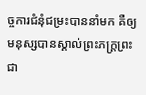ច្ចការជំនុំជម្រះបាននាំមក គឺឲ្យមនុស្សបានស្គាល់ព្រះភក្ដ្រព្រះជា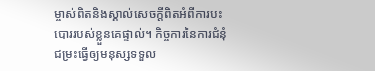ម្ចាស់ពិតនិងស្គាល់សេចក្ដីពិតអំពីការបះបោររបស់ខ្លួនគេផ្ទាល់។ កិច្ចការនៃការជំនុំជម្រះធ្វើឲ្យមនុស្សទទួល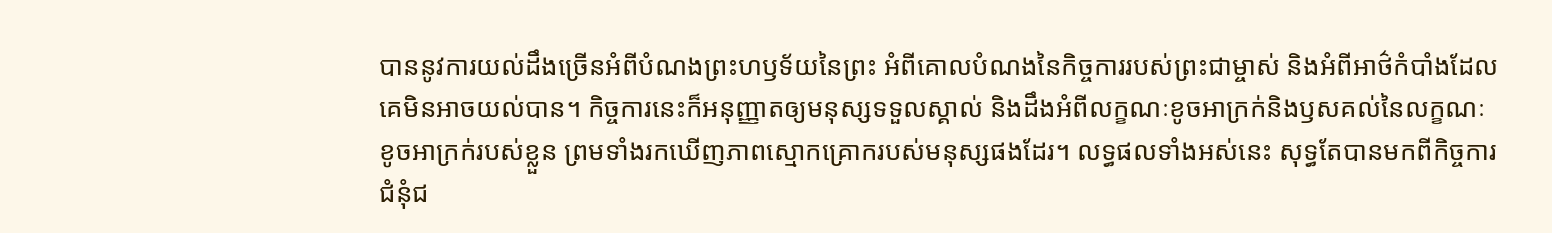បាននូវការយល់ដឹងច្រើនអំពីបំណងព្រះហឫទ័យនៃព្រះ អំពីគោលបំណងនៃកិច្ចការរបស់ព្រះជាម្ចាស់ និងអំពីអាថ៌កំបាំងដែលគេមិនអាចយល់បាន។ កិច្ចការនេះក៏អនុញ្ញាតឲ្យមនុស្សទទួលស្គាល់ និងដឹងអំពីលក្ខណៈខូចអាក្រក់និងឫសគល់នៃលក្ខណៈខូចអាក្រក់របស់ខ្លួន ព្រមទាំងរកឃើញភាពស្មោកគ្រោករបស់មនុស្សផងដែរ។ លទ្ធផលទាំងអស់នេះ សុទ្ធតែបានមកពីកិច្ចការជំនុំជ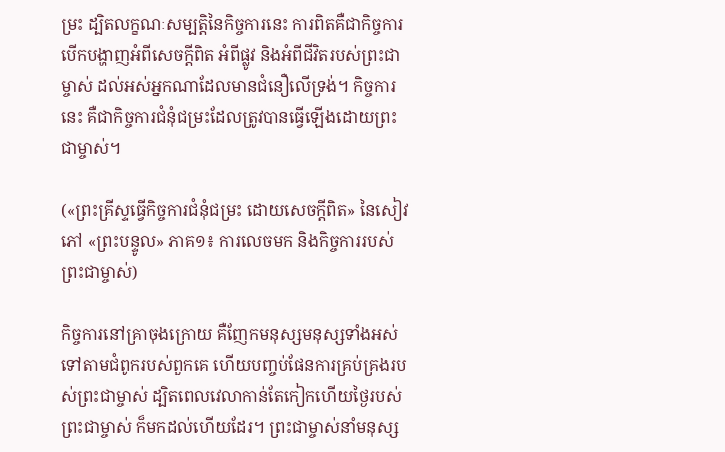ម្រះ ដ្បិតលក្ខណៈសម្បត្តិនៃកិច្ចការនេះ ការពិតគឺជាកិច្ចការបើកបង្ហាញអំពីសេចក្ដីពិត អំពីផ្លូវ និងអំពីជីវិតរបស់ព្រះជាម្ចាស់ ដល់អស់អ្នកណាដែលមានជំនឿលើទ្រង់។ កិច្ចការនេះ គឺជាកិច្ចការជំនុំជម្រះដែលត្រូវបានធ្វើឡើងដោយព្រះជាម្ចាស់។

(«ព្រះគ្រីស្ទធ្វើកិច្ចការជំនុំជម្រះ ដោយសេចក្ដីពិត» នៃសៀវភៅ «ព្រះបន្ទូល» ភាគ១៖ ការលេចមក និងកិច្ចការរបស់ព្រះជាម្ចាស់)

កិច្ចការនៅគ្រាចុងក្រោយ គឺញែកមនុស្សមនុស្សទាំងអស់ទៅតាមជំពូករបស់ពួកគេ ហើយបញ្ចប់ផែនការគ្រប់គ្រងរបស់ព្រះជាម្ចាស់ ដ្បិតពេលវេលាកាន់តែកៀកហើយថ្ងៃរបស់ព្រះជាម្ចាស់ ក៏មកដល់ហើយដែរ។ ព្រះជាម្ចាស់នាំមនុស្ស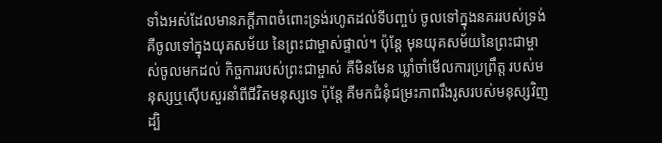ទាំងអស់ដែលមានភក្ដីភាពចំពោះទ្រង់រហូតដល់ទីបញ្ចប់ ចូលទៅក្នុងនគររបស់ទ្រង់ គឺចូលទៅក្នុងយុគសម័យ នៃព្រះជាម្ចាស់ផ្ទាល់។ ប៉ុន្ដែ មុនយុគសម័យនៃព្រះជាម្ចាស់ចូលមកដល់ កិច្ចការរបស់ព្រះជាម្ចាស់ គឺមិនមែន ឃ្លាំចាំមើលការប្រព្រឹត្ត របស់មនុស្សឬស៊ើបសួរនាំពីជីវិតមនុស្សទេ ប៉ុន្តែ គឺមកជំនុំជម្រះភាពរឹងរូសរបស់មនុស្សវិញដ្បិ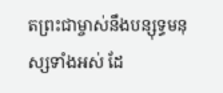តព្រះជាម្ចាស់នឹងបន្សុទ្ធមនុស្សទាំងអស់ ដែ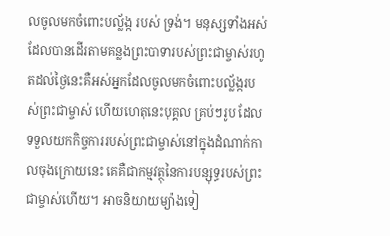លចូលមកចំពោះបល្ល័ង្ក របស់ ទ្រង់។ មនុស្សទាំងអស់ដែលបានដើរតាមគន្លងព្រះបាទារបស់ព្រះជាម្ចាស់រហូតដល់ថ្ងៃនេះគឺអស់អ្នកដែលចូលមកចំពោះបល្ល័ង្ករបស់ព្រះជាម្ចាស់ ហើយហេតុនេះបុគ្គល គ្រប់ៗរូប ដែលទទួលយកកិច្ចការរបស់ព្រះជាម្ចាស់នៅក្នុងដំណាក់កាលចុងក្រោយនេះ គេគឺជាកម្មវត្ថុនៃការបន្សុទ្ធរបស់ព្រះជាម្ចាស់ហើយ។ អាចនិយាយម្យ៉ាងទៀ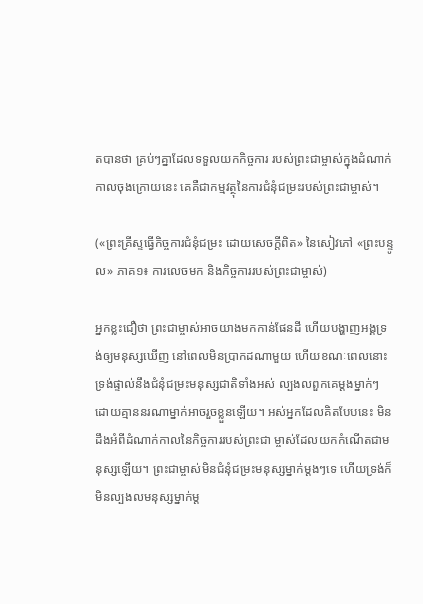តបានថា គ្រប់ៗគ្នាដែលទទួលយកកិច្ចការ របស់ព្រះជាម្ចាស់ក្នុងដំណាក់កាលចុងក្រោយនេះ គេគឺជាកម្មវត្ថុនៃការជំនុំជម្រះរបស់ព្រះជាម្ចាស់។

(«ព្រះគ្រីស្ទធ្វើកិច្ចការជំនុំជម្រះ ដោយសេចក្ដីពិត» នៃសៀវភៅ «ព្រះបន្ទូល» ភាគ១៖ ការលេចមក និងកិច្ចការរបស់ព្រះជាម្ចាស់)

អ្នកខ្លះជឿថា ព្រះជាម្ចាស់អាចយាងមកកាន់ផែនដី ហើយបង្ហាញអង្គទ្រង់ឲ្យមនុស្សឃើញ នៅពេលមិនប្រាកដណាមួយ ហើយខណៈពេលនោះ ទ្រង់ផ្ទាល់នឹងជំនុំជម្រះមនុស្សជាតិទាំងអស់ ល្បងលពួកគេម្ដងម្នាក់ៗ ដោយគ្មាននរណាម្នាក់អាចរួចខ្លួនឡើយ។ អស់អ្នកដែលគិតបែបនេះ មិនដឹងអំពីដំណាក់កាលនៃកិច្ចការរបស់ព្រះជា ម្ចាស់ដែលយកកំណើតជាមនុស្សឡើយ។ ព្រះជាម្ចាស់មិនជំនុំជម្រះមនុស្សម្នាក់ម្ដងៗទេ ហើយទ្រង់ក៏មិនល្បងលមនុស្សម្នាក់ម្ដ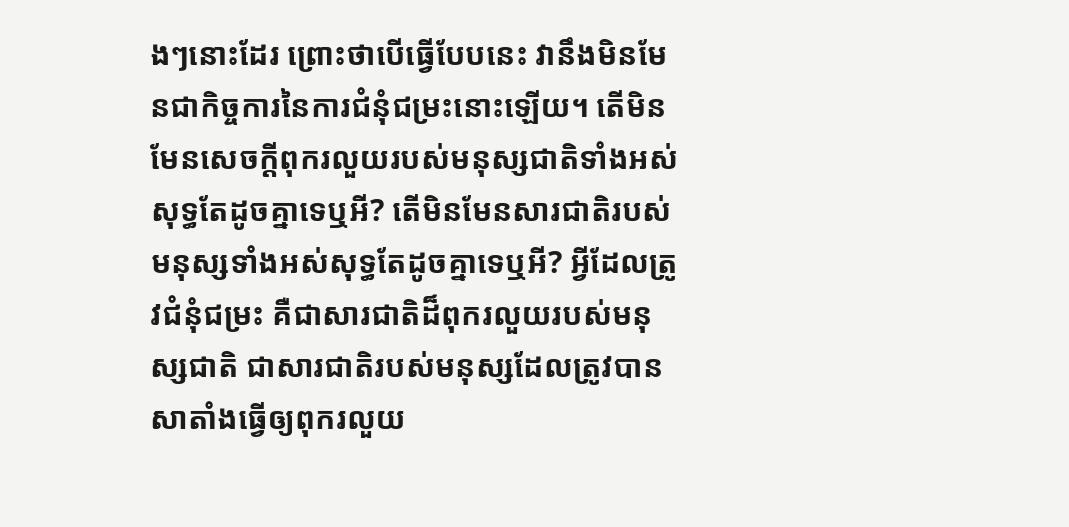ងៗនោះដែរ ព្រោះថាបើធ្វើបែបនេះ វានឹងមិនមែនជាកិច្ចការនៃការជំនុំជម្រះនោះឡើយ។ តើមិនមែនសេចក្តីពុករលួយរបស់មនុស្សជាតិទាំងអស់សុទ្ធតែដូចគ្នាទេឬអី? តើមិនមែនសារជាតិរបស់មនុស្សទាំងអស់សុទ្ធតែដូចគ្នាទេឬអី? អ្វីដែលត្រូវជំនុំជម្រះ គឺជាសារជាតិដ៏ពុករលួយរបស់មនុស្សជាតិ ជាសារជាតិរបស់មនុស្សដែលត្រូវបានសាតាំងធ្វើឲ្យពុករលួយ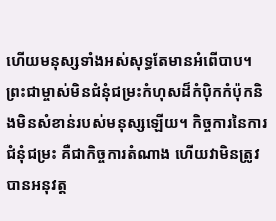ហើយមនុស្សទាំងអស់សុទ្ធតែមានអំពើបាប។ ព្រះជាម្ចាស់មិនជំនុំជម្រះកំហុសដ៏កំប៉ិកកំប៉ុកនិងមិនសំខាន់របស់មនុស្សឡើយ។ កិច្ចការនៃការជំនុំជម្រះ គឺជាកិច្ចការតំណាង ហើយវាមិនត្រូវបានអនុវត្ត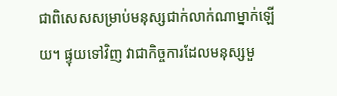ជាពិសេសសម្រាប់មនុស្សជាក់លាក់ណាម្នាក់ឡើយ។ ផ្ទុយទៅវិញ វាជាកិច្ចការដែលមនុស្សមួ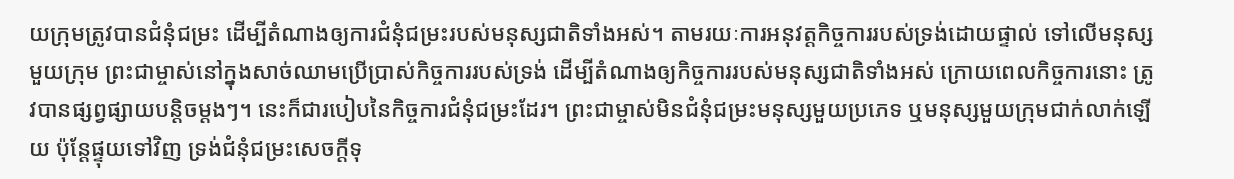យក្រុមត្រូវបានជំនុំជម្រះ ដើម្បីតំណាងឲ្យការជំនុំជម្រះរបស់មនុស្សជាតិទាំងអស់។ តាមរយៈការអនុវត្តកិច្ចការរបស់ទ្រង់ដោយផ្ទាល់ ទៅលើមនុស្សមួយក្រុម ព្រះជាម្ចាស់នៅក្នុងសាច់ឈាមប្រើប្រាស់កិច្ចការរបស់ទ្រង់ ដើម្បីតំណាងឲ្យកិច្ចការរបស់មនុស្សជាតិទាំងអស់ ក្រោយពេលកិច្ចការនោះ ត្រូវបានផ្សព្វផ្សាយបន្ដិចម្ដងៗ។ នេះក៏ជារបៀបនៃកិច្ចការជំនុំជម្រះដែរ។ ព្រះជាម្ចាស់មិនជំនុំជម្រះមនុស្សមួយប្រភេទ ឬមនុស្សមួយក្រុមជាក់លាក់ឡើយ ប៉ុន្តែផ្ទុយទៅវិញ ទ្រង់ជំនុំជម្រះសេចក្តីទុ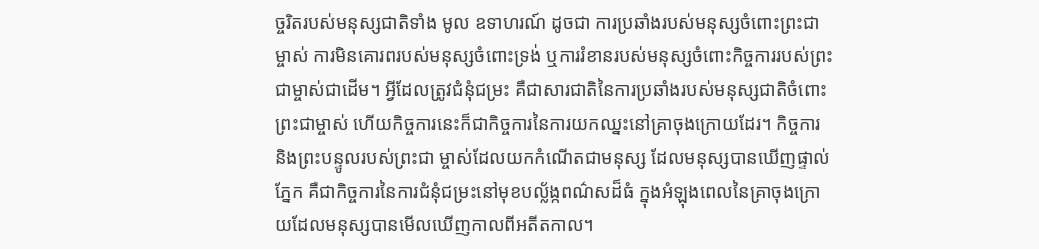ច្ចរិតរបស់មនុស្សជាតិទាំង មូល ឧទាហរណ៍ ដូចជា ការប្រឆាំងរបស់មនុស្សចំពោះព្រះជាម្ចាស់ ការមិនគោរពរបស់មនុស្សចំពោះទ្រង់ ឬការរំខានរបស់មនុស្សចំពោះកិច្ចការរបស់ព្រះជាម្ចាស់ជាដើម។ អ្វីដែលត្រូវជំនុំជម្រះ គឺជាសារជាតិនៃការប្រឆាំងរបស់មនុស្សជាតិចំពោះព្រះជាម្ចាស់ ហើយកិច្ចការនេះក៏ជាកិច្ចការនៃការយកឈ្នះនៅគ្រាចុងក្រោយដែរ។ កិច្ចការ និងព្រះបន្ទូលរបស់ព្រះជា ម្ចាស់ដែលយកកំណើតជាមនុស្ស ដែលមនុស្សបានឃើញផ្ទាល់ភ្នែក គឺជាកិច្ចការនៃការជំនុំជម្រះនៅមុខបល្ល័ង្កពណ៌សដ៏ធំ ក្នុងអំឡុងពេលនៃគ្រាចុងក្រោយដែលមនុស្សបានមើលឃើញកាលពីអតីតកាល។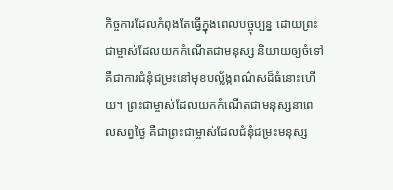កិច្ចការដែលកំពុងតែធ្វើក្នុងពេលបច្ចុប្បន្ន ដោយព្រះជាម្ចាស់ដែលយកកំណើតជាមនុស្ស និយាយឲ្យចំទៅ គឺជាការជំនុំជម្រះនៅមុខបល្ល័ង្កពណ៌សដ៏ធំនោះហើយ។ ព្រះជាម្ចាស់ដែលយកកំណើតជាមនុស្សនាពេលសព្វថ្ងៃ គឺជាព្រះជាម្ចាស់ដែលជំនុំជម្រះមនុស្ស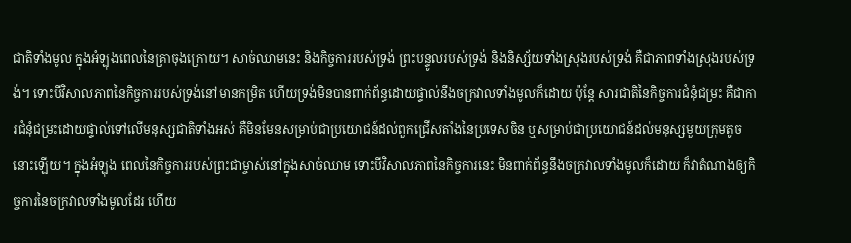ជាតិទាំងមូល ក្នុងអំឡុងពេលនៃគ្រាចុងក្រោយ។ សាច់ឈាមនេះ និងកិច្ចការរបស់ទ្រង់ ព្រះបន្ទូលរបស់ទ្រង់ និងនិស្ស័យទាំងស្រុងរបស់ទ្រង់ គឺជាភាពទាំងស្រុងរបស់ទ្រង់។ ទោះបីវិសាលភាពនៃកិច្ចការរបស់ទ្រង់នៅមានកម្រិត ហើយទ្រង់មិនបានពាក់ព័ន្ធដោយផ្ទាល់នឹងចក្រវាលទាំងមូលក៏ដោយ ប៉ុន្តែ សារជាតិនៃកិច្ចការជំនុំជម្រះ គឺជាការជំនុំជម្រះដោយផ្ទាល់ទៅលើមនុស្សជាតិទាំងអស់ គឺមិនមែនសម្រាប់ជាប្រយោជន៍ដល់ពួកជ្រើសតាំងនៃប្រទេសចិន ឬសម្រាប់ជាប្រយោជន៍ដល់មនុស្សមួយក្រុមតូចនោះឡើយ។ ក្នុងអំឡុង ពេលនៃកិច្ចការរបស់ព្រះជាម្ចាស់នៅក្នុងសាច់ឈាម ទោះបីវិសាលភាពនៃកិច្ចការនេះ មិនពាក់ព័ន្ធនឹងចក្រវាលទាំងមូលក៏ដោយ ក៏វាតំណាងឲ្យកិច្ចការនៃចក្រវាលទាំងមូលដែរ ហើយ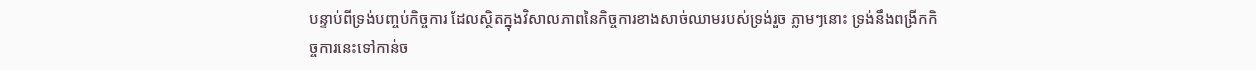បន្ទាប់ពីទ្រង់បញ្ចប់កិច្ចការ ដែលស្ថិតក្នុងវិសាលភាពនៃកិច្ចការខាងសាច់ឈាមរបស់ទ្រង់រួច ភ្លាមៗនោះ ទ្រង់នឹងពង្រីកកិច្ចការនេះទៅកាន់ច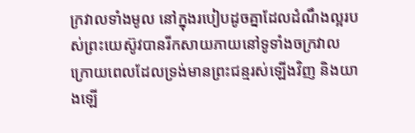ក្រវាលទាំងមូល នៅក្នុងរបៀបដូចគ្នាដែលដំណឹងល្អរបស់ព្រះយេស៊ូវបានរីកសាយភាយនៅទូទាំងចក្រវាល ក្រោយពេលដែលទ្រង់មានព្រះជន្មរស់ឡើងវិញ និងយាងឡើ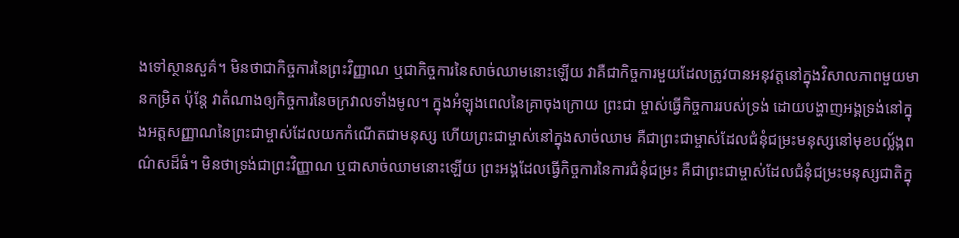ងទៅស្ថានសួគ៌។ មិនថាជាកិច្ចការនៃព្រះវិញ្ញាណ ឬជាកិច្ចការនៃសាច់ឈាមនោះឡើយ វាគឺជាកិច្ចការមួយដែលត្រូវបានអនុវត្តនៅក្នុងវិសាលភាពមួយមានកម្រិត ប៉ុន្តែ វាតំណាងឲ្យកិច្ចការនៃចក្រវាលទាំងមូល។ ក្នុងអំឡុងពេលនៃគ្រាចុងក្រោយ ព្រះជា ម្ចាស់ធ្វើកិច្ចការរបស់ទ្រង់ ដោយបង្ហាញអង្គទ្រង់នៅក្នុងអត្តសញ្ញាណនៃព្រះជាម្ចាស់ដែលយកកំណើតជាមនុស្ស ហើយព្រះជាម្ចាស់នៅក្នុងសាច់ឈាម គឺជាព្រះជាម្ចាស់ដែលជំនុំជម្រះមនុស្សនៅមុខបល្ល័ង្កពណ៌សដ៏ធំ។ មិនថាទ្រង់ជាព្រះវិញ្ញាណ ឬជាសាច់ឈាមនោះឡើយ ព្រះអង្គដែលធ្វើកិច្ចការនៃការជំនុំជម្រះ គឺជាព្រះជាម្ចាស់ដែលជំនុំជម្រះមនុស្សជាតិក្នុ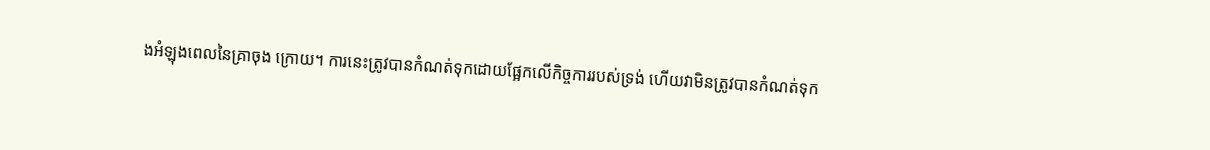ងអំឡុងពេលនៃគ្រាចុង ក្រោយ។ ការនេះត្រូវបានកំណត់ទុកដោយផ្អែកលើកិច្ចការរបស់ទ្រង់ ហើយវាមិនត្រូវបានកំណត់ទុក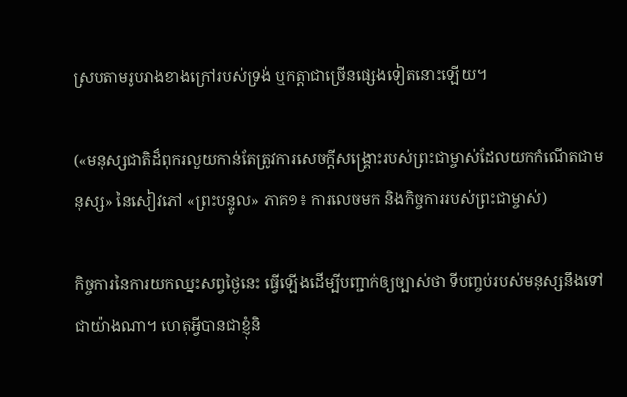ស្របតាមរូបរាងខាងក្រៅរបស់ទ្រង់ ឬកត្តាជាច្រើនផ្សេងទៀតនោះឡើយ។

(«មនុស្សជាតិដ៏ពុករលួយកាន់តែត្រូវការសេចក្តីសង្រ្គោះរបស់ព្រះជាម្ចាស់ដែលយកកំណើតជាមនុស្ស» នៃសៀវភៅ «ព្រះបន្ទូល» ភាគ១៖ ការលេចមក និងកិច្ចការរបស់ព្រះជាម្ចាស់)

កិច្ចការនៃការយកឈ្នះសព្វថ្ងៃនេះ ធ្វើឡើងដើម្បីបញ្ជាក់ឲ្យច្បាស់ថា ទីបញ្ចប់របស់មនុស្សនឹងទៅជាយ៉ាងណា។ ហេតុអ្វីបានជាខ្ញុំនិ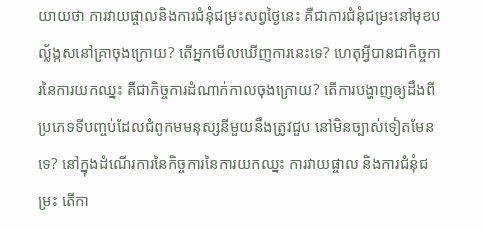យាយថា ការវាយផ្ចាលនិងការជំនុំជម្រះសព្វថ្ងៃនេះ គឺជាការជំនុំជម្រះនៅមុខបល្ល័ង្កសនៅគ្រាចុងក្រោយ? តើអ្នកមើលឃើញការនេះទេ? ហេតុអ្វីបានជាកិច្ចការនៃការយកឈ្នះ គឺជាកិច្ចការដំណាក់កាលចុងក្រោយ? តើការបង្ហាញឲ្យដឹងពីប្រភេទទីបញ្ចប់ដែលជំពូកមមនុស្សនីមួយនឹងត្រូវជួប នៅមិនច្បាស់ទៀតមែនទេ? នៅក្នុងដំណើរការនៃកិច្ចការនៃការយកឈ្នះ ការវាយផ្ចាល និងការជំនុំជម្រះ តើកា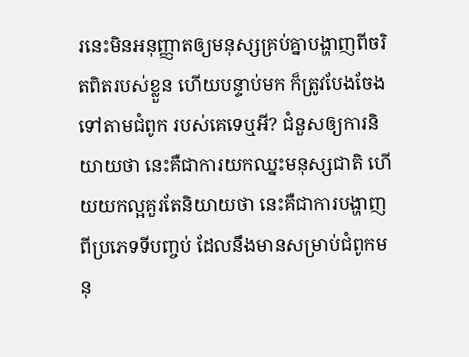រនេះមិនអនុញ្ញាតឲ្យមនុស្សគ្រប់គ្នាបង្ហាញពីចរិតពិតរបស់ខ្លួន ហើយបន្ទាប់មក ក៏ត្រូវបែងចែងទៅតាមជំពូក របស់គេទេឬអី? ជំនួសឲ្យការនិយាយថា នេះគឺជាការយកឈ្នះមនុស្សជាតិ ហើយយកល្អគួរតែនិយាយថា នេះគឺជាការបង្ហាញពីប្រភេទទីបញ្ចប់ ដែលនឹងមានសម្រាប់ជំពូកមនុ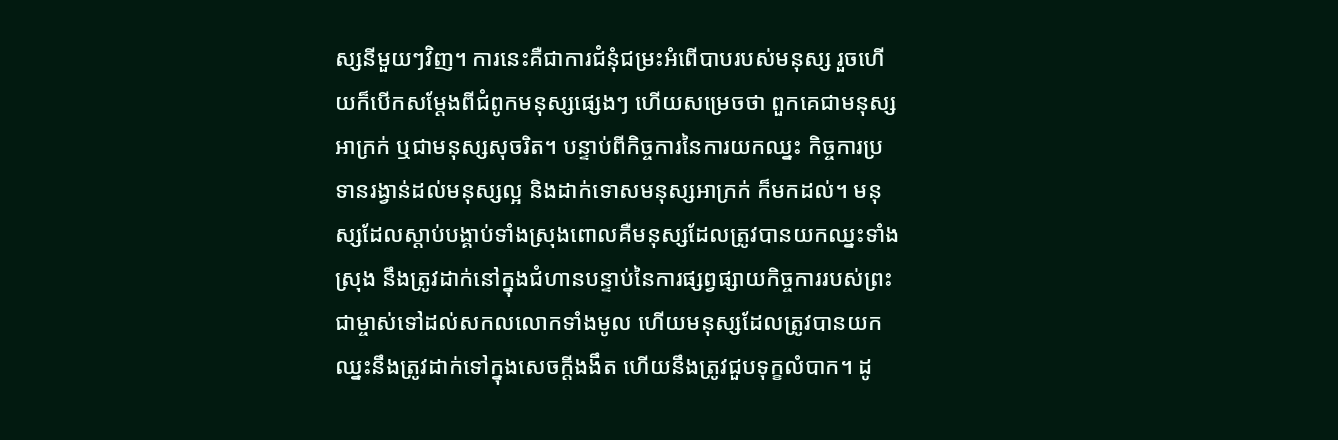ស្សនីមួយៗវិញ។ ការនេះគឺជាការជំនុំជម្រះអំពើបាបរបស់មនុស្ស រួចហើយក៏បើកសម្ដែងពីជំពូកមនុស្សផ្សេងៗ ហើយសម្រេចថា ពួកគេជាមនុស្សអាក្រក់ ឬជាមនុស្សសុចរិត។ បន្ទាប់ពីកិច្ចការនៃការយកឈ្នះ កិច្ចការប្រទានរង្វាន់ដល់មនុស្សល្អ និងដាក់ទោសមនុស្សអាក្រក់ ក៏មកដល់។ មនុស្សដែលស្ដាប់បង្គាប់ទាំងស្រុងពោលគឺមនុស្សដែលត្រូវបានយកឈ្នះទាំងស្រុង នឹងត្រូវដាក់នៅក្នុងជំហានបន្ទាប់នៃការផ្សព្វផ្សាយកិច្ចការរបស់ព្រះជាម្ចាស់ទៅដល់សកលលោកទាំងមូល ហើយមនុស្សដែលត្រូវបានយកឈ្នះនឹងត្រូវដាក់ទៅក្នុងសេចក្ដីងងឹត ហើយនឹងត្រូវជួបទុក្ខលំបាក។ ដូ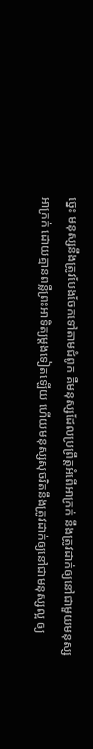ច្នេះ មនុស្សនឹងត្រូវបែងចែកទៅតាមជំពូក គឺមនុស្សដែលប្រព្រឹត្តអំពើអាក្រក់ នឹងត្រូវដាក់ឲ្យនៅជាមួយមនុស្សអាក្រក់ ដោយគ្មានពន្លឺព្រះអាទិត្យម្ដងទៀតឡើយ ហើយមនុស្សសុចរិតនឹងត្រូវដាក់ឲ្យនៅជាមនុស្សល្អ ឲ្យ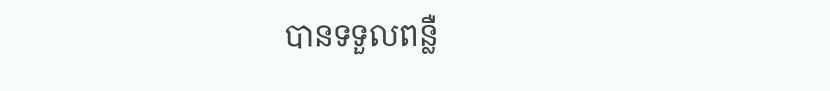បានទទួលពន្លឺ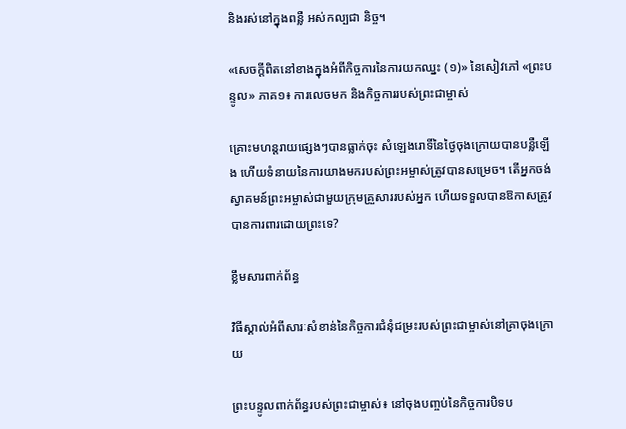និងរស់នៅក្នុងពន្លឺ អស់កល្បជា និច្ច។

«សេចក្ដីពិតនៅខាងក្នុងអំពីកិច្ចការនៃការយកឈ្នះ (១)» នៃសៀវភៅ «ព្រះបន្ទូល» ភាគ១៖ ការលេចមក និងកិច្ចការរបស់ព្រះជាម្ចាស់

គ្រោះមហន្តរាយផ្សេងៗបានធ្លាក់ចុះ សំឡេងរោទិ៍នៃថ្ងៃចុងក្រោយបានបន្លឺឡើង ហើយទំនាយនៃការយាងមករបស់ព្រះអម្ចាស់ត្រូវបានសម្រេច។ តើអ្នកចង់ស្វាគមន៍ព្រះអម្ចាស់ជាមួយក្រុមគ្រួសាររបស់អ្នក ហើយទទួលបានឱកាសត្រូវបានការពារដោយព្រះទេ?

ខ្លឹមសារពាក់ព័ន្ធ

វិធីស្គាល់អំពីសារៈសំខាន់នៃកិច្ចការជំនុំជម្រះរបស់ព្រះជាម្ចាស់នៅគ្រាចុងក្រោយ

ព្រះបន្ទូលពាក់ព័ន្ធរបស់ព្រះជាម្ចាស់៖ នៅចុងបញ្ចប់នៃកិច្ចការបិទប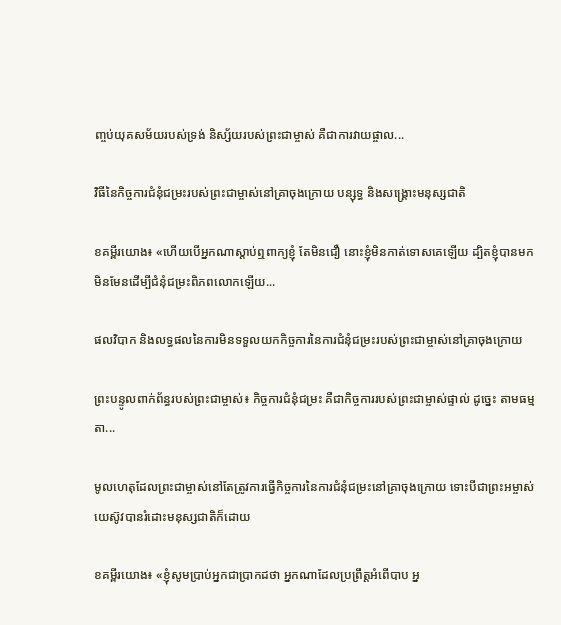ញ្ចប់យុគសម័យរបស់ទ្រង់ និស្ស័យរបស់ព្រះជាម្ចាស់ គឺជាការវាយផ្ចាល...

វិធីនៃកិច្ចការជំនុំជម្រះរបស់ព្រះជាម្ចាស់នៅគ្រាចុងក្រោយ បន្សុទ្ធ និងសង្គ្រោះមនុស្សជាតិ

ខគម្ពីរយោង៖ «ហើយបើអ្នកណាស្ដាប់ឮពាក្យខ្ញុំ តែមិនជឿ នោះខ្ញុំមិនកាត់ទោសគេឡើយ ដ្បិតខ្ញុំបានមក មិនមែនដើម្បីជំនុំជម្រះពិភពលោកឡើយ...

ផលវិបាក និងលទ្ធផលនៃការមិនទទួលយកកិច្ចការនៃការជំនុំជម្រះរបស់ព្រះជាម្ចាស់នៅគ្រាចុងក្រោយ

ព្រះបន្ទូលពាក់ព័ន្ធរបស់ព្រះជាម្ចាស់៖ កិច្ចការជំនុំជម្រះ គឺជាកិច្ចការរបស់ព្រះជាម្ចាស់ផ្ទាល់ ដូច្នេះ តាមធម្មតា...

មូលហេតុដែលព្រះជាម្ចាស់នៅតែត្រូវការធ្វើកិច្ចការនៃការជំនុំជម្រះនៅគ្រាចុងក្រោយ ទោះបីជាព្រះអម្ចាស់យេស៊ូវបានរំដោះមនុស្សជាតិក៏ដោយ

ខគម្ពីរយោង៖ «ខ្ញុំសូមប្រាប់អ្នកជាប្រាកដថា អ្នកណាដែលប្រព្រឹត្តអំពើបាប អ្ន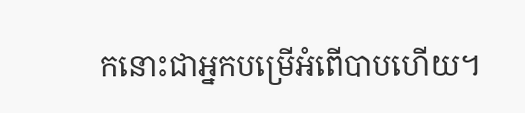កនោះជាអ្នកបម្រើអំពើបាបហើយ។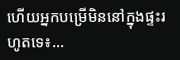ហើយអ្នកបម្រើមិននៅក្នុងផ្ទះរហូតទេ៖...